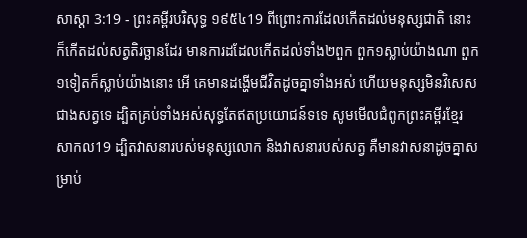សាស្តា 3:19 - ព្រះគម្ពីរបរិសុទ្ធ ១៩៥៤19 ពីព្រោះការដែលកើតដល់មនុស្សជាតិ នោះក៏កើតដល់សត្វតិរច្ឆានដែរ មានការដដែលកើតដល់ទាំង២ពួក ពួក១ស្លាប់យ៉ាងណា ពួក១ទៀតក៏ស្លាប់យ៉ាងនោះ អើ គេមានដង្ហើមជីវិតដូចគ្នាទាំងអស់ ហើយមនុស្សមិនវិសេសជាងសត្វទេ ដ្បិតគ្រប់ទាំងអស់សុទ្ធតែឥតប្រយោជន៍ទទេ សូមមើលជំពូកព្រះគម្ពីរខ្មែរសាកល19 ដ្បិតវាសនារបស់មនុស្សលោក និងវាសនារបស់សត្វ គឺមានវាសនាដូចគ្នាសម្រាប់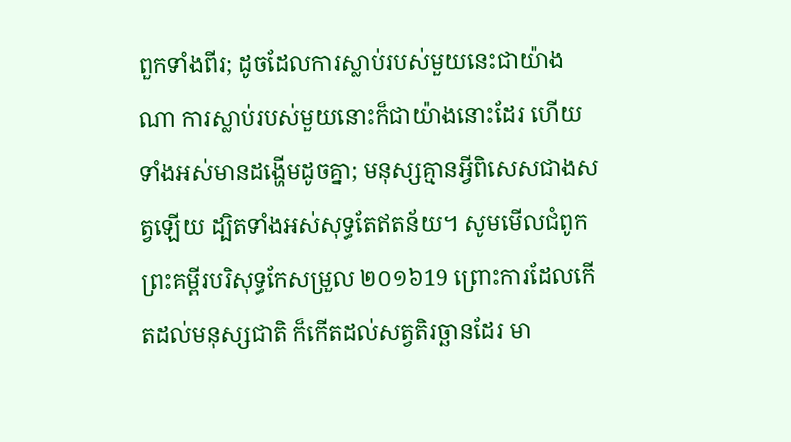ពួកទាំងពីរ; ដូចដែលការស្លាប់របស់មួយនេះជាយ៉ាងណា ការស្លាប់របស់មួយនោះក៏ជាយ៉ាងនោះដែរ ហើយទាំងអស់មានដង្ហើមដូចគ្នា; មនុស្សគ្មានអ្វីពិសេសជាងសត្វឡើយ ដ្បិតទាំងអស់សុទ្ធតែឥតន័យ។ សូមមើលជំពូកព្រះគម្ពីរបរិសុទ្ធកែសម្រួល ២០១៦19 ព្រោះការដែលកើតដល់មនុស្សជាតិ ក៏កើតដល់សត្វតិរច្ឆានដែរ មា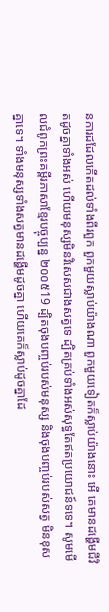នការដដែលកើតដល់ទាំងពីរពួក ពួកមួយស្លាប់យ៉ាងណា ពួកមួយទៀតក៏ស្លាប់យ៉ាងនោះ អើ គេមានដង្ហើមជីវិតដូចគ្នាទាំងអស់ ហើយមនុស្សមិនវិសេសជាងសត្វទេ ដ្បិតគ្រប់ទាំងអស់សុទ្ធតែឥតប្រយោជន៍ទទេ។ សូមមើលជំពូកព្រះគម្ពីរភាសាខ្មែរបច្ចុប្បន្ន ២០០៥19 ដ្បិតចុងបញ្ចប់របស់មនុស្ស និងចុងបញ្ចប់របស់សត្វ មិនខុសគ្នាទេ។ ទាំងមនុស្សទាំងសត្វមានដង្ហើមដូចគ្នា ហើយគេក៏ស្លាប់ដូចគ្នាដែ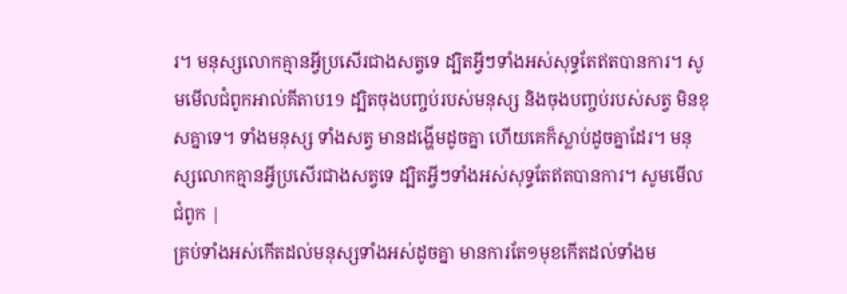រ។ មនុស្សលោកគ្មានអ្វីប្រសើរជាងសត្វទេ ដ្បិតអ្វីៗទាំងអស់សុទ្ធតែឥតបានការ។ សូមមើលជំពូកអាល់គីតាប19 ដ្បិតចុងបញ្ចប់របស់មនុស្ស និងចុងបញ្ចប់របស់សត្វ មិនខុសគ្នាទេ។ ទាំងមនុស្ស ទាំងសត្វ មានដង្ហើមដូចគ្នា ហើយគេក៏ស្លាប់ដូចគ្នាដែរ។ មនុស្សលោកគ្មានអ្វីប្រសើរជាងសត្វទេ ដ្បិតអ្វីៗទាំងអស់សុទ្ធតែឥតបានការ។ សូមមើលជំពូក |
គ្រប់ទាំងអស់កើតដល់មនុស្សទាំងអស់ដូចគ្នា មានការតែ១មុខកើតដល់ទាំងម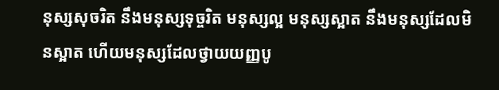នុស្សសុចរិត នឹងមនុស្សទុច្ចរិត មនុស្សល្អ មនុស្សស្អាត នឹងមនុស្សដែលមិនស្អាត ហើយមនុស្សដែលថ្វាយយញ្ញបូ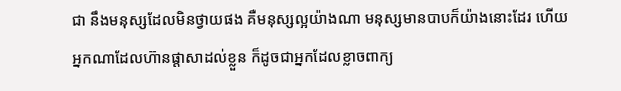ជា នឹងមនុស្សដែលមិនថ្វាយផង គឺមនុស្សល្អយ៉ាងណា មនុស្សមានបាបក៏យ៉ាងនោះដែរ ហើយអ្នកណាដែលហ៊ានផ្តាសាដល់ខ្លួន ក៏ដូចជាអ្នកដែលខ្លាចពាក្យ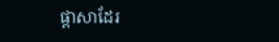ផ្តាសាដែរ